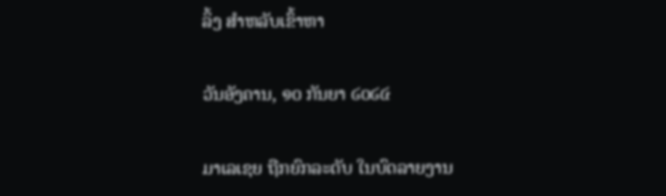ລິ້ງ ສຳຫລັບເຂົ້າຫາ

ວັນອັງຄານ, ໑໐ ກັນຍາ ໒໐໒໔

ມາເລເຊຍ ຖືກຍົກລະດັບ ໃນບົດລາຍງານ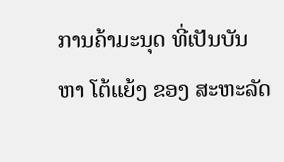ການຄ້າມະນຸດ ທີ່ເປັນບັນຫາ ໂຕ້ແຍ້ງ ຂອງ ສະຫະລັດ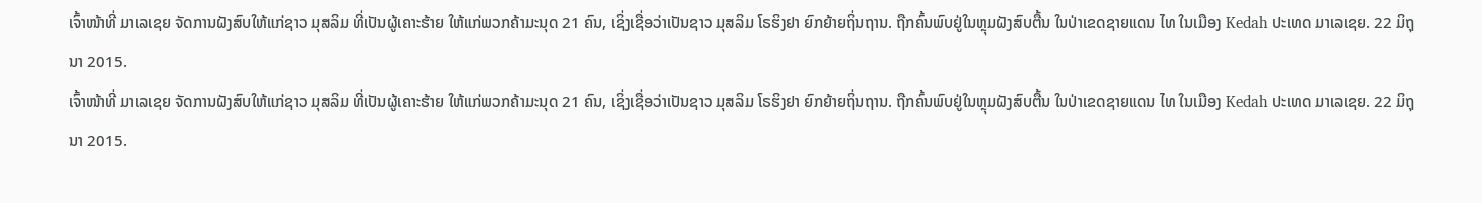ເຈົ້າໜ້າທີ່ ມາເລເຊຍ ຈັດການຝັງສົບໃຫ້ແກ່ຊາວ ມຸສລິມ ທີ່ເປັນຜູ້ເຄາະຮ້າຍ ໃຫ້ແກ່ພວກຄ້າມະນຸດ 21 ຄົນ, ເຊິ່ງເຊື່ອວ່າເປັນຊາວ ມຸສລິມ ໂຣຮິງຢາ ຍົກຍ້າຍຖິ່ນຖານ. ຖືກຄົ້ນພົບຢູ່ໃນຫຼຸມຝັງສົບຕື້ນ ໃນປ່າເຂດຊາຍແດນ ໄທ ໃນເມືອງ Kedah ປະເທດ ມາເລເຊຍ. 22 ມິຖຸນາ 2015.
ເຈົ້າໜ້າທີ່ ມາເລເຊຍ ຈັດການຝັງສົບໃຫ້ແກ່ຊາວ ມຸສລິມ ທີ່ເປັນຜູ້ເຄາະຮ້າຍ ໃຫ້ແກ່ພວກຄ້າມະນຸດ 21 ຄົນ, ເຊິ່ງເຊື່ອວ່າເປັນຊາວ ມຸສລິມ ໂຣຮິງຢາ ຍົກຍ້າຍຖິ່ນຖານ. ຖືກຄົ້ນພົບຢູ່ໃນຫຼຸມຝັງສົບຕື້ນ ໃນປ່າເຂດຊາຍແດນ ໄທ ໃນເມືອງ Kedah ປະເທດ ມາເລເຊຍ. 22 ມິຖຸນາ 2015.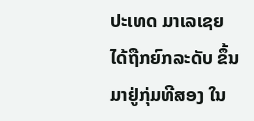ປະເທດ ມາເລເຊຍ ໄດ້ຖືກຍົກລະດັບ ຂຶ້ນມາຢູ່ກຸ່ມທີສອງ ໃນ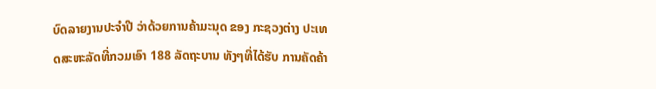ບົດລາຍງານປະຈຳປີ ວ່າດ້ວຍການຄ້າມະນຸດ ຂອງ ກະຊວງຕ່າງ ປະເທດສະຫະລັດທີ່ກວມເອົາ 188 ລັດຖະບານ ທັງໆທີ່ໄດ້ຮັບ ການຄັດຄ້າ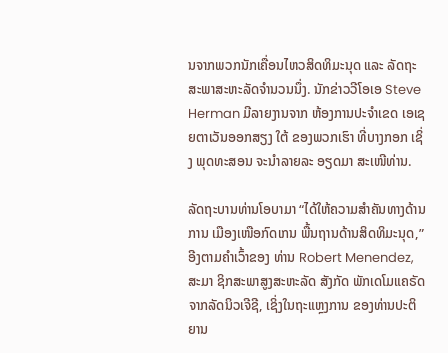ນຈາກພວກນັກເຄື່ອນໄຫວສິດທິມະນຸດ ແລະ ລັດຖະ ສະພາສະຫະລັດຈຳນວນນຶ່ງ. ນັກຂ່າວວີໂອເອ Steve Herman ມີລາຍງານຈາກ ຫ້ອງການປະຈຳເຂດ ເອເຊຍຕາເວັນອອກສຽງ ໃຕ້ ຂອງພວກເຮົາ ທີ່ບາງກອກ ເຊິ່ງ ພຸດທະສອນ ຈະນຳລາຍລະ ອຽດມາ ສະເໜີທ່ານ.

ລັດຖະບານທ່ານໂອບາມາ “ໄດ້ໃຫ້ຄວາມສຳຄັນທາງດ້ານການ ເມືອງເໜືອກົດເກນ ພື້ນຖານດ້ານສິດທິມະນຸດ,” ອີງຕາມຄຳເວົ້າຂອງ ທ່ານ Robert Menendez, ສະມາ ຊິກສະພາສູງສະຫະລັດ ສັງກັດ ພັກເດໂມແຄຣັດ ຈາກລັດນິວເຈີຊີ, ເຊິ່ງໃນຖະແຫຼງການ ຂອງທ່ານປະຕິຍານ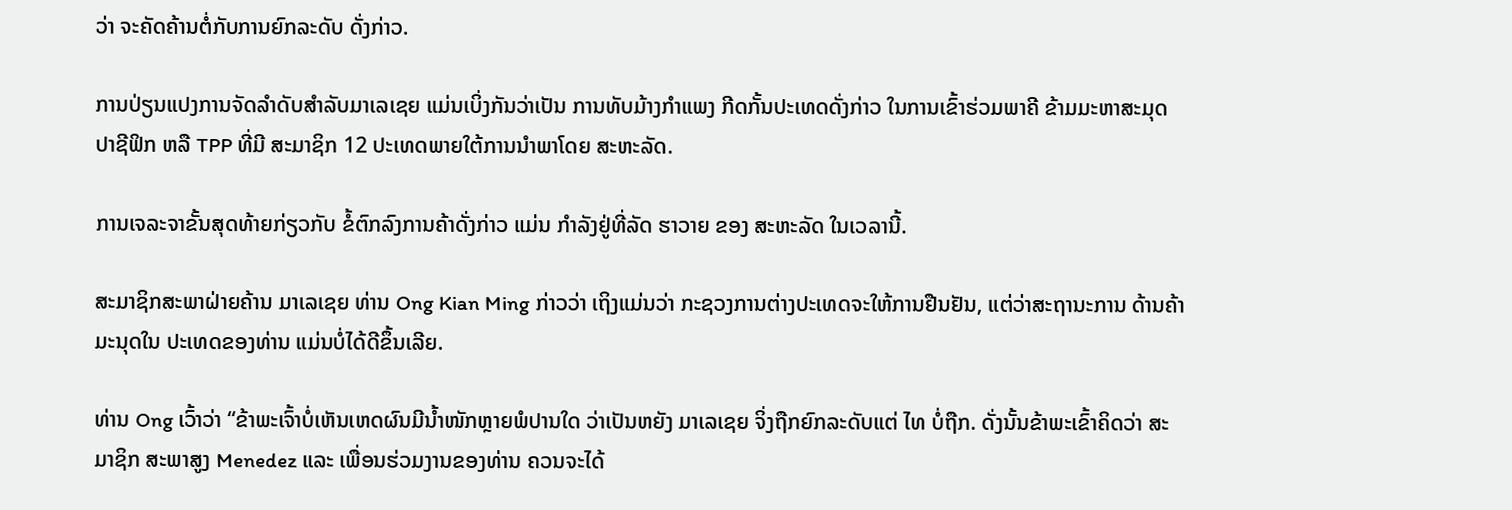ວ່າ ຈະຄັດຄ້ານຕໍ່ກັບການຍົກລະດັບ ດັ່ງກ່າວ.

ການປ່ຽນແປງການຈັດລຳດັບສຳລັບມາເລເຊຍ ແມ່ນເບິ່ງກັນວ່າເປັນ ການທັບມ້າງກຳແພງ ກີດກັ້ນປະເທດດັ່ງກ່າວ ໃນການເຂົ້າຮ່ວມພາຄີ ຂ້າມມະຫາສະມຸດປາຊີຟິກ ຫລື TPP ທີ່ມີ ສະມາຊິກ 12 ປະເທດພາຍໃຕ້ການນຳພາໂດຍ ສະຫະລັດ.

ການເຈລະຈາຂັ້ນສຸດທ້າຍກ່ຽວກັບ ຂໍ້ຕົກລົງການຄ້າດັ່ງກ່າວ ແມ່ນ ກຳລັງຢູ່ທີ່ລັດ ຮາວາຍ ຂອງ ສະຫະລັດ ໃນເວລານີ້.

ສະມາຊິກສະພາຝ່າຍຄ້ານ ມາເລເຊຍ ທ່ານ Ong Kian Ming ກ່າວວ່າ ເຖິງແມ່ນວ່າ ກະຊວງການຕ່າງປະເທດຈະໃຫ້ການຢືນຢັນ, ແຕ່ວ່າສະຖານະການ ດ້ານຄ້າມະນຸດໃນ ປະເທດຂອງທ່ານ ແມ່ນບໍ່ໄດ້ດີຂຶ້ນເລີຍ.

ທ່ານ Ong ເວົ້າວ່າ “ຂ້າພະເຈົ້າບໍ່ເຫັນເຫດຜົນມີນ້ຳໜັກຫຼາຍພໍປານໃດ ວ່າເປັນຫຍັງ ມາເລເຊຍ ຈິ່ງຖືກຍົກລະດັບແຕ່ ໄທ ບໍ່ຖືກ. ດັ່ງນັ້ນຂ້າພະເຂົ້າຄິດວ່າ ສະມາຊິກ ສະພາສູງ Menedez ແລະ ເພື່ອນຮ່ວມງານຂອງທ່ານ ຄວນຈະໄດ້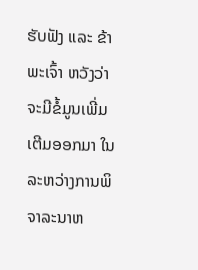ຮັບຟັງ ແລະ ຂ້າພະເຈົ້າ ຫວັງວ່າຈະມີຂໍ້ມູນເພີ່ມເຕີມອອກມາ ໃນລະຫວ່າງການພິຈາລະນາຫ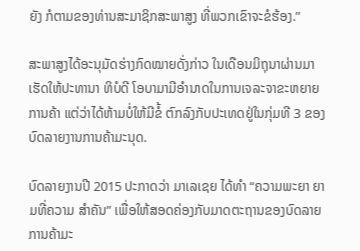ຍັງ ກໍຕາມຂອງທ່ານສະມາຊິກສະພາສູງ ທີ່ພວກເຂົາຈະຂໍຮ້ອງ.”

ສະພາສູງໄດ້ອະນຸມັດຮ່າງກົດໝາຍດັ່ງກ່າວ ໃນເດືອນມິຖຸນາຜ່ານມາ ເຮັດໃຫ້ປະທານາ ທິບໍດີ ໂອບາມາມີອຳນາດໃນການເຈລະຈາຂະຫຍາຍ ການຄ້າ ແຕ່ວ່າໄດ້ຫ້າມບໍ່ໃຫ້ມີຂໍ້ ຕົກລົງກັບປະເທດຢູ່ໃນກຸ່ມທີ 3 ຂອງ ບົດລາຍງານການຄ້າມະນຸດ.

ບົດລາຍງານປີ 2015 ປະກາດວ່າ ມາເລເຊຍ ໄດ້ທຳ “ຄວາມພະຍາ ຍາມທີ່ຄວາມ ສຳຄັນ” ເພື່ອໃຫ້ສອດຄ່ອງກັບມາດຕະຖານຂອງບົດລາຍ ການຄ້າມະ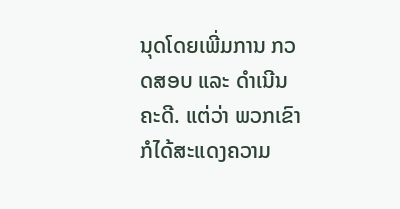ນຸດໂດຍເພີ່ມການ ກວດສອບ ແລະ ດຳເນີນຄະດີ. ແຕ່ວ່າ ພວກເຂົາກໍໄດ້ສະແດງຄວາມ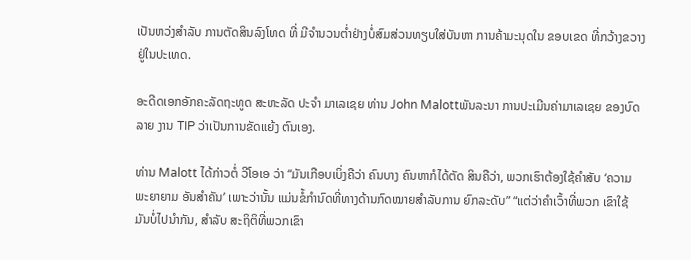ເປັນຫວ່ງສຳລັບ ການຕັດສິນລົງໂທດ ທີ່ ມີຈຳນວນຕ່ຳຢ່າງບໍ່ສົມສ່ວນທຽບໃສ່ບັນຫາ ການຄ້າມະນຸດໃນ ຂອບເຂດ ທີ່ກວ້າງຂວາງຢູ່ໃນປະເທດ.

ອະດີດເອກອັກຄະລັດຖະທູດ ສະຫະລັດ ປະຈຳ ມາເລເຊຍ ທ່ານ John Malottພັນລະນາ ການປະເມີນຄ່າມາເລເຊຍ ຂອງບົດລາຍ ງານ TIP ວ່າເປັນການຂັດແຍ້ງ ຕົນເອງ.

ທ່ານ Malott ໄດ້ກ່າວຕໍ່ ວີໂອເອ ວ່າ “ມັນເກືອບເບິ່ງຄືວ່າ ຄົນບາງ ຄົນຫາກໍໄດ້ຕັດ ສິນຄືວ່າ, ພວກເຮົາຕ້ອງໃຊ້ຄຳສັບ ‘ຄວາມພະຍາຍາມ ອັນສຳຄັນ’ ເພາະວ່ານັ້ນ ແມ່ນຂໍ້ກຳນົດທີ່ທາງດ້ານກົດໝາຍສຳລັບການ ຍົກລະດັບ” “ແຕ່ວ່າຄຳເວົ້າທີ່ພວກ ເຂົາໃຊ້ ມັນບໍ່ໄປນຳກັນ, ສຳລັບ ສະຖິຕິທີ່ພວກເຂົາ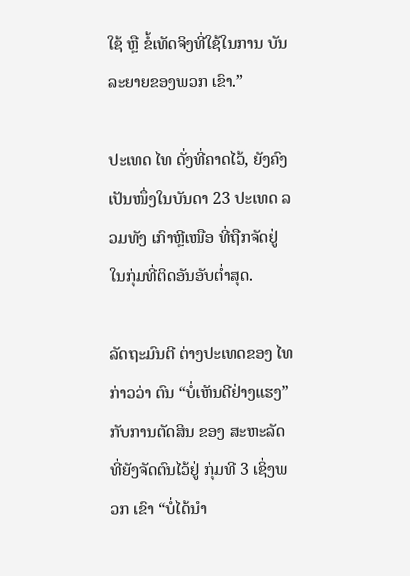ໃຊ້ ຫຼື ຂໍ້ເທັດຈິງທີ່ໃຊ້ໃນການ ບັນລະຍາຍຂອງພວກ ເຂົາ.”

ປະເທດ ໄທ ດັ່ງທີ່ຄາດໄວ້, ຍັງຄົງເປັນໜຶ່ງໃນບັນດາ 23 ປະເທດ ລວມທັງ ເກົາຫຼີເໜືອ ທີ່ຖືກຈັດຢູ່ໃນກຸ່ມທີ່ຕິດອັນອັບຕ່ຳສຸດ.

ລັດຖະມົນຕີ ຕ່າງປະເທດຂອງ ໄທ ກ່າວວ່າ ຕົນ “ບໍ່ເຫັນດີຢ່າງແຮງ” ກັບການຕັດສິນ ຂອງ ສະຫະລັດ ທີ່ຍັງຈັດຕົນໄວ້ຢູ່ ກຸ່ມທີ 3 ເຊິ່ງພວກ ເຂົາ “ບໍ່ໄດ້ນຳ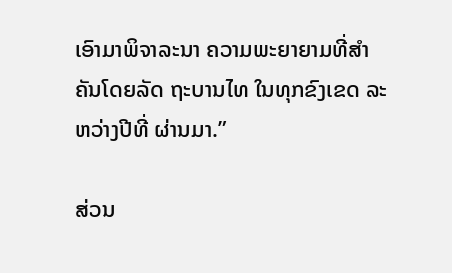ເອົາມາພິຈາລະນາ ຄວາມພະຍາຍາມທີ່ສຳຄັນໂດຍລັດ ຖະບານໄທ ໃນທຸກຂົງເຂດ ລະຫວ່າງປີທີ່ ຜ່ານມາ.”

ສ່ວນ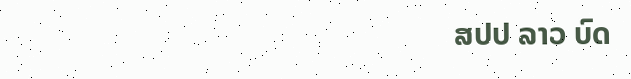ສປປ ລາວ ບົດ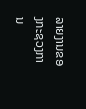ລາຍງານຂອງກະຊວງການ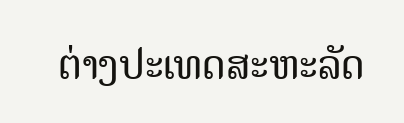ຕ່າງປະເທດສະຫະລັດ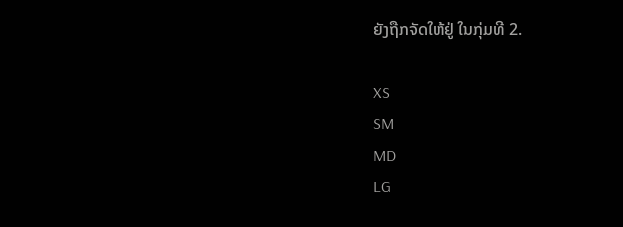ຍັງຖືກຈັດໃຫ້ຢູ່ ໃນກຸ່ມທີ 2.

XS
SM
MD
LG